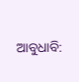ଆବୁଧାବି: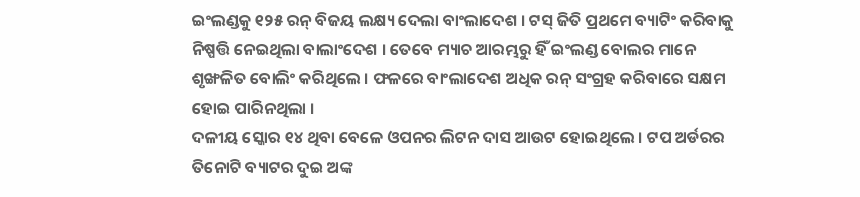ଇଂଲଣ୍ଡକୁ ୧୨୫ ରନ୍ ବିଜୟ ଲକ୍ଷ୍ୟ ଦେଲା ବାଂଲାଦେଶ । ଟସ୍ ଜିତି ପ୍ରଥମେ ବ୍ୟାଟିଂ କରିବାକୁ ନିଷ୍ପତ୍ତି ନେଇଥିଲା ବାଲାଂଦେଶ । ତେବେ ମ୍ୟାଚ ଆରମ୍ଭରୁ ହିଁ ଇଂଲଣ୍ଡ ବୋଲର ମାନେ ଶୃଙ୍ଖଳିତ ବୋଲିଂ କରିଥିଲେ । ଫଳରେ ବାଂଲାଦେଶ ଅଧିକ ରନ୍ ସଂଗ୍ରହ କରିବାରେ ସକ୍ଷମ ହୋଇ ପାରିନଥିଲା ।
ଦଳୀୟ ସ୍କୋର ୧୪ ଥିବା ବେଳେ ଓପନର ଲିଟନ ଦାସ ଆଉଟ ହୋଇଥିଲେ । ଟପ ଅର୍ଡରର ତିନୋଟି ବ୍ୟାଟର ଦୁଇ ଅଙ୍କ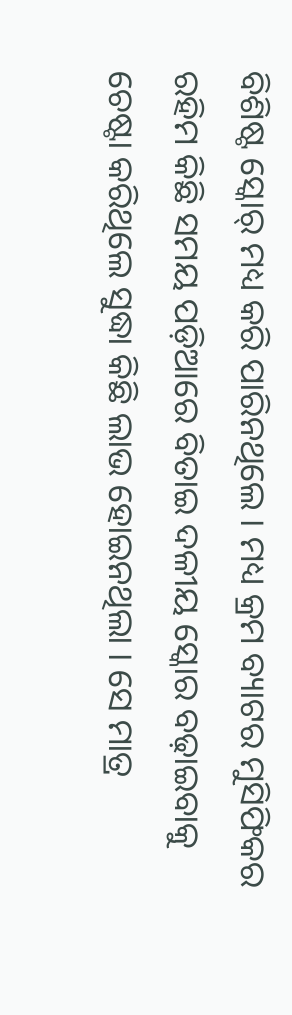ବିଶିଷ୍ଟ ସ୍କୋର୍ ମଧ୍ୟ କରି ପାରିନଥିଲେ । ମଧ୍ୟ କ୍ରମ ବ୍ୟାଟର ମୁସିଫିକର ରହିମ କିଛି ସମୟ ପଡ଼ିଆରେ ବିତାଇ ଦଳୀୟ ସ୍କୋର ବଢ଼ାଇବାକୁ ଚେଷ୍ଟା କରିଥିଲେ ସୁଦ୍ଧା କିଛି ଲାଭ ହୋଇନଥିଲା । ସେ ମାତ୍ର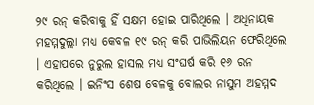୨୯ ରନ୍ କରିବାକୁ ହିଁ ସକ୍ଷମ ହୋଇ ପାରିଥିଲେ । ଅଧିନାୟକ ମହମ୍ମଦୁଲ୍ଲା ମଧ୍ୟ କେବଳ ୧୯ ରନ୍ କରି ପାଭିଲିୟନ ଫେରିଥିଲେ । ଏହାପରେ ନୁରୁଲ ହାସଲ ମଧ୍ୟ ସଂଘର୍ଷ କରି ୧୬ ରନ କରିଥିଲେ । ଇନିଂସ ଶେଷ ବେଳକୁ ବୋଲର ନାସୁମ ଅହମ୍ମଦ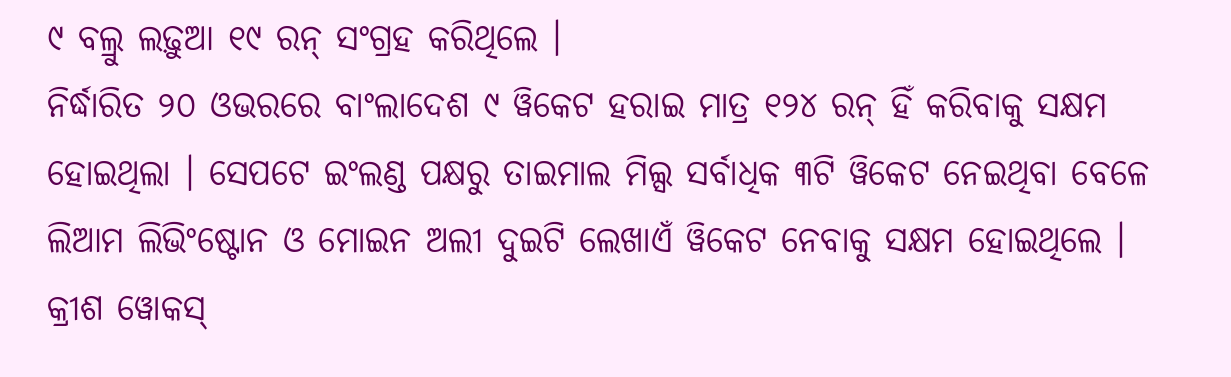୯ ବଲ୍ରୁ ଲଢ଼ୁଆ ୧୯ ରନ୍ ସଂଗ୍ରହ କରିଥିଲେ ।
ନିର୍ଦ୍ଧାରିତ ୨୦ ଓଭରରେ ବାଂଲାଦେଶ ୯ ୱିକେଟ ହରାଇ ମାତ୍ର ୧୨୪ ରନ୍ ହିଁ କରିବାକୁ ସକ୍ଷମ ହୋଇଥିଲା । ସେପଟେ ଇଂଲଣ୍ଡ ପକ୍ଷରୁ ତାଇମାଲ ମିଲ୍ସ ସର୍ବାଧିକ ୩ଟି ୱିକେଟ ନେଇଥିବା ବେଳେ ଲିଆମ ଲିଭିଂଷ୍ଟୋନ ଓ ମୋଇନ ଅଲୀ ଦୁଇଟି ଲେଖାଏଁ ୱିକେଟ ନେବାକୁ ସକ୍ଷମ ହୋଇଥିଲେ । କ୍ରୀଶ ୱୋକସ୍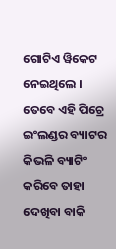ଗୋଟିଏ ୱିକେଟ ନେଇଥିଲେ । ତେବେ ଏହି ପିଚ୍ରେ ଇଂଲଣ୍ଡର ବ୍ୟାଟର କିଭଳି ବ୍ୟାଟିଂ କରିବେ ତାହା ଦେଖିବା ବାକି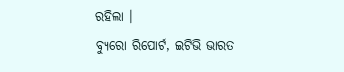ରହିଲା ।
ବ୍ୟୁରୋ ରିପୋର୍ଟ, ଇଟିଭି ଭାରତ